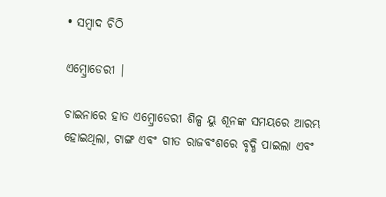• ସମ୍ବାଦ ଚିଠି

ଏମ୍ବ୍ରୋଡେରୀ |

ଚାଇନାରେ ହାତ ଏମ୍ବ୍ରୋଡେରୀ ଶିଳ୍ପ ୟୁ ଶୂନଙ୍କ ସମୟରେ ଆରମ୍ଭ ହୋଇଥିଲା, ଟାଙ୍ଗ ଏବଂ ଗୀତ ରାଜବଂଶରେ ବୃଦ୍ଧି ପାଇଲା ଏବଂ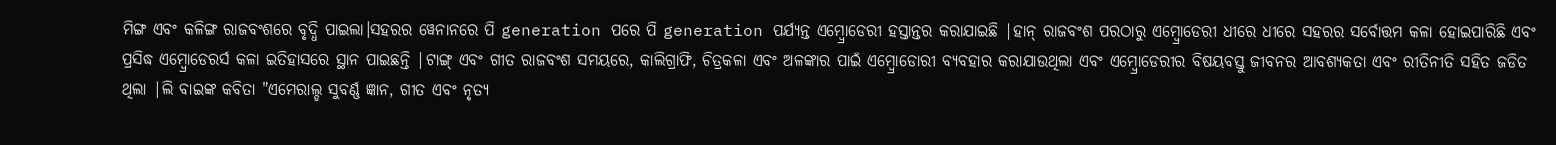ମିଙ୍ଗ ଏବଂ କଳିଙ୍ଗ ରାଜବଂଶରେ ବୃଦ୍ଧି ପାଇଲା।ସହରର ୱେନାନରେ ପି generation ପରେ ପି generation ପର୍ଯ୍ୟନ୍ତ ଏମ୍ବ୍ରୋଡେରୀ ହସ୍ତାନ୍ତର କରାଯାଇଛି |ହାନ୍ ରାଜବଂଶ ପରଠାରୁ ଏମ୍ବ୍ରୋଡେରୀ ଧୀରେ ଧୀରେ ସହରର ସର୍ବୋତ୍ତମ କଳା ହୋଇପାରିଛି ଏବଂ ପ୍ରସିଦ୍ଧ ଏମ୍ବ୍ରୋଡେରର୍ସ କଳା ଇତିହାସରେ ସ୍ଥାନ ପାଇଛନ୍ତି |ଟାଙ୍ଗ୍ ଏବଂ ଗୀତ ରାଜବଂଶ ସମୟରେ, କାଲିଗ୍ରାଫି, ଚିତ୍ରକଳା ଏବଂ ଅଳଙ୍କାର ପାଇଁ ଏମ୍ବ୍ରୋଡୋରୀ ବ୍ୟବହାର କରାଯାଉଥିଲା ଏବଂ ଏମ୍ବ୍ରୋଡେରୀର ବିଷୟବସ୍ତୁ ଜୀବନର ଆବଶ୍ୟକତା ଏବଂ ରୀତିନୀତି ସହିତ ଜଡିତ ଥିଲା |ଲି ବାଇଙ୍କ କବିତା "ଏମେରାଲ୍ଡ ସୁବର୍ଣ୍ଣ ଜ୍ଞାନ, ଗୀତ ଏବଂ ନୃତ୍ୟ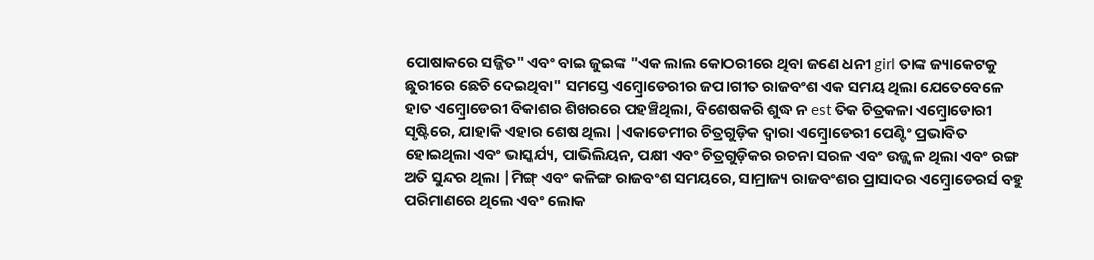ପୋଷାକରେ ସଜ୍ଜିତ" ଏବଂ ବାଇ ଜୁଇଙ୍କ "ଏକ ଲାଲ କୋଠରୀରେ ଥିବା ଜଣେ ଧନୀ girl ତାଙ୍କ ଜ୍ୟାକେଟକୁ ଛୁରୀରେ ଛେଚି ଦେଇଥିବା" ସମସ୍ତେ ଏମ୍ବ୍ରୋଡେରୀର ଜପ।ଗୀତ ରାଜବଂଶ ଏକ ସମୟ ଥିଲା ଯେତେବେଳେ ହାତ ଏମ୍ବ୍ରୋଡେରୀ ବିକାଶର ଶିଖରରେ ପହଞ୍ଚିଥିଲା, ବିଶେଷକରି ଶୁଦ୍ଧ ନ est ତିକ ଚିତ୍ରକଳା ଏମ୍ବ୍ରୋଡୋରୀ ସୃଷ୍ଟିରେ, ଯାହାକି ଏହାର ଶେଷ ଥିଲା |ଏକାଡେମୀର ଚିତ୍ରଗୁଡ଼ିକ ଦ୍ୱାରା ଏମ୍ବ୍ରୋଡେରୀ ପେଣ୍ଟିଂ ପ୍ରଭାବିତ ହୋଇଥିଲା ଏବଂ ଭାସ୍କର୍ଯ୍ୟ, ପାଭିଲିୟନ, ପକ୍ଷୀ ଏବଂ ଚିତ୍ରଗୁଡ଼ିକର ରଚନା ସରଳ ଏବଂ ଉଜ୍ଜ୍ୱଳ ଥିଲା ଏବଂ ରଙ୍ଗ ଅତି ସୁନ୍ଦର ଥିଲା |ମିଙ୍ଗ୍ ଏବଂ କଳିଙ୍ଗ ରାଜବଂଶ ସମୟରେ, ସାମ୍ରାଜ୍ୟ ରାଜବଂଶର ପ୍ରାସାଦର ଏମ୍ବ୍ରୋଡେରର୍ସ ବହୁ ପରିମାଣରେ ଥିଲେ ଏବଂ ଲୋକ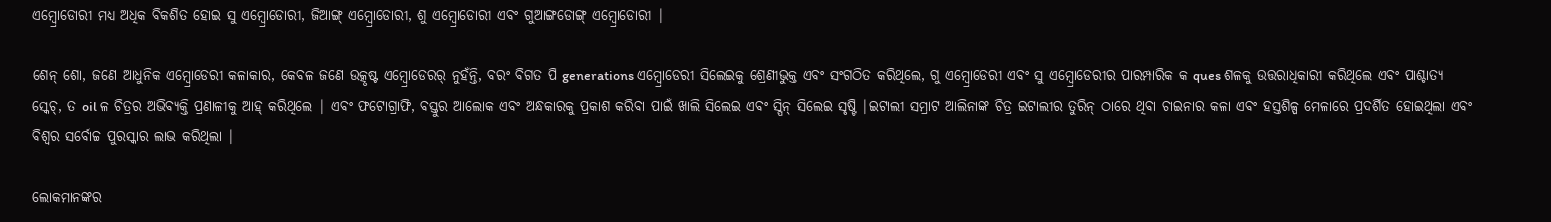ଏମ୍ବ୍ରୋଡୋରୀ ମଧ୍ୟ ଅଧିକ ବିକଶିତ ହୋଇ ସୁ ଏମ୍ବ୍ରୋଡୋରୀ, ଜିଆଙ୍ଗ୍ ଏମ୍ବ୍ରୋଡୋରୀ, ଶୁ ଏମ୍ବ୍ରୋଡୋରୀ ଏବଂ ଗୁଆଙ୍ଗଡୋଙ୍ଗ୍ ଏମ୍ବ୍ରୋଡୋରୀ |

ଶେନ୍ ଶୋ, ଜଣେ ଆଧୁନିକ ଏମ୍ବ୍ରୋଡେରୀ କଳାକାର, କେବଳ ଜଣେ ଉତ୍କୃଷ୍ଟ ଏମ୍ବ୍ରୋଡେରର୍ ନୁହଁନ୍ତି, ବରଂ ବିଗତ ପି generations ଏମ୍ବ୍ରୋଡେରୀ ସିଲେଇକୁ ଶ୍ରେଣୀଭୁକ୍ତ ଏବଂ ସଂଗଠିତ କରିଥିଲେ, ଗୁ ଏମ୍ବ୍ରୋଡେରୀ ଏବଂ ସୁ ଏମ୍ବ୍ରୋଡେରୀର ପାରମ୍ପାରିକ କ ques ଶଳକୁ ଉତ୍ତରାଧିକାରୀ କରିଥିଲେ ଏବଂ ପାଶ୍ଚାତ୍ୟ ସ୍କେଚ୍, ତ oil ଳ ଚିତ୍ରର ଅଭିବ୍ୟକ୍ତି ପ୍ରଣାଳୀକୁ ଆହ୍ କରିଥିଲେ | ଏବଂ ଫଟୋଗ୍ରାଫି, ବସ୍ତୁର ଆଲୋକ ଏବଂ ଅନ୍ଧକାରକୁ ପ୍ରକାଶ କରିବା ପାଇଁ ଖାଲି ସିଲେଇ ଏବଂ ସ୍ପିନ୍ ସିଲେଇ ସୃଷ୍ଟି |ଇଟାଲୀ ସମ୍ରାଟ ଆଲିନାଙ୍କ ଚିତ୍ର ଇଟାଲୀର ତୁରିନ୍ ଠାରେ ଥିବା ଚାଇନାର କଳା ଏବଂ ହସ୍ତଶିଳ୍ପ ମେଳାରେ ପ୍ରଦର୍ଶିତ ହୋଇଥିଲା ଏବଂ ବିଶ୍ୱର ସର୍ବୋଚ୍ଚ ପୁରସ୍କାର ଲାଭ କରିଥିଲା |

ଲୋକମାନଙ୍କର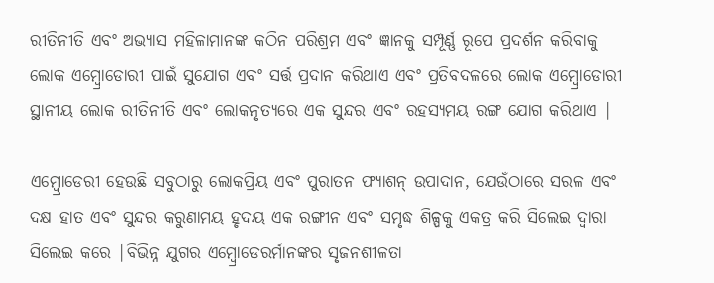ରୀତିନୀତି ଏବଂ ଅଭ୍ୟାସ ମହିଳାମାନଙ୍କ କଠିନ ପରିଶ୍ରମ ଏବଂ ଜ୍ଞାନକୁ ସମ୍ପୂର୍ଣ୍ଣ ରୂପେ ପ୍ରଦର୍ଶନ କରିବାକୁ ଲୋକ ଏମ୍ବ୍ରୋଡୋରୀ ପାଇଁ ସୁଯୋଗ ଏବଂ ସର୍ତ୍ତ ପ୍ରଦାନ କରିଥାଏ ଏବଂ ପ୍ରତିବଦଳରେ ଲୋକ ଏମ୍ବ୍ରୋଡୋରୀ ସ୍ଥାନୀୟ ଲୋକ ରୀତିନୀତି ଏବଂ ଲୋକନୃତ୍ୟରେ ଏକ ସୁନ୍ଦର ଏବଂ ରହସ୍ୟମୟ ରଙ୍ଗ ଯୋଗ କରିଥାଏ |

ଏମ୍ବ୍ରୋଡେରୀ ହେଉଛି ସବୁଠାରୁ ଲୋକପ୍ରିୟ ଏବଂ ପୁରାତନ ଫ୍ୟାଶନ୍ ଉପାଦାନ, ଯେଉଁଠାରେ ସରଳ ଏବଂ ଦକ୍ଷ ହାତ ଏବଂ ସୁନ୍ଦର କରୁଣାମୟ ହୃଦୟ ଏକ ରଙ୍ଗୀନ ଏବଂ ସମୃଦ୍ଧ ଶିଳ୍ପକୁ ଏକତ୍ର କରି ସିଲେଇ ଦ୍ୱାରା ସିଲେଇ କରେ |ବିଭିନ୍ନ ଯୁଗର ଏମ୍ବ୍ରୋଡେରର୍ମାନଙ୍କର ସୃଜନଶୀଳତା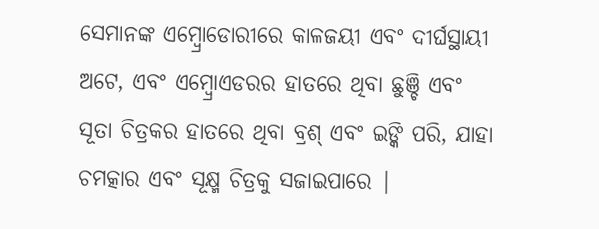ସେମାନଙ୍କ ଏମ୍ବ୍ରୋଡୋରୀରେ କାଳଜୟୀ ଏବଂ ଦୀର୍ଘସ୍ଥାୟୀ ଅଟେ, ଏବଂ ଏମ୍ବ୍ରୋଏଡରର ହାତରେ ଥିବା ଛୁଞ୍ଚି ଏବଂ ସୂତା ଚିତ୍ରକର ହାତରେ ଥିବା ବ୍ରଶ୍ ଏବଂ ଇଙ୍କି ପରି, ଯାହା ଚମତ୍କାର ଏବଂ ସୂକ୍ଷ୍ମ ଚିତ୍ରକୁ ସଜାଇପାରେ |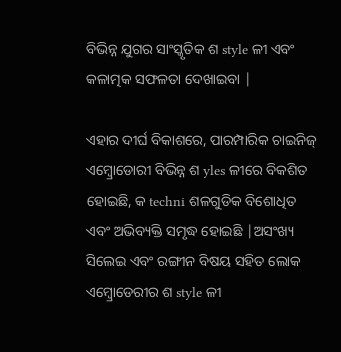ବିଭିନ୍ନ ଯୁଗର ସାଂସ୍କୃତିକ ଶ style ଳୀ ଏବଂ କଳାତ୍ମକ ସଫଳତା ଦେଖାଇବା |

ଏହାର ଦୀର୍ଘ ବିକାଶରେ, ପାରମ୍ପାରିକ ଚାଇନିଜ୍ ଏମ୍ବ୍ରୋଡୋରୀ ବିଭିନ୍ନ ଶ yles ଳୀରେ ବିକଶିତ ହୋଇଛି, କ techni ଶଳଗୁଡିକ ବିଶୋଧିତ ଏବଂ ଅଭିବ୍ୟକ୍ତି ସମୃଦ୍ଧ ହୋଇଛି |ଅସଂଖ୍ୟ ସିଲେଇ ଏବଂ ରଙ୍ଗୀନ ବିଷୟ ସହିତ ଲୋକ ଏମ୍ବ୍ରୋଡେରୀର ଶ style ଳୀ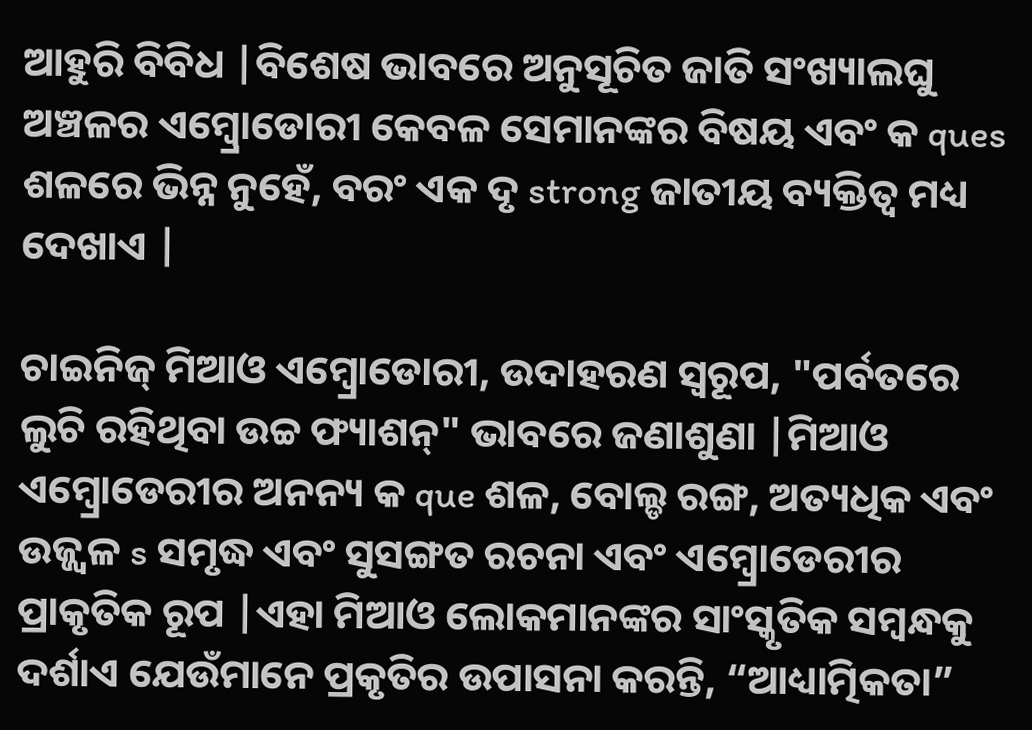ଆହୁରି ବିବିଧ |ବିଶେଷ ଭାବରେ ଅନୁସୂଚିତ ଜାତି ସଂଖ୍ୟାଲଘୁ ଅଞ୍ଚଳର ଏମ୍ବ୍ରୋଡୋରୀ କେବଳ ସେମାନଙ୍କର ବିଷୟ ଏବଂ କ ques ଶଳରେ ଭିନ୍ନ ନୁହେଁ, ବରଂ ଏକ ଦୃ strong ଜାତୀୟ ବ୍ୟକ୍ତିତ୍ୱ ମଧ୍ୟ ଦେଖାଏ |

ଚାଇନିଜ୍ ମିଆଓ ଏମ୍ବ୍ରୋଡୋରୀ, ଉଦାହରଣ ସ୍ୱରୂପ, "ପର୍ବତରେ ଲୁଚି ରହିଥିବା ଉଚ୍ଚ ଫ୍ୟାଶନ୍" ଭାବରେ ଜଣାଶୁଣା |ମିଆଓ ଏମ୍ବ୍ରୋଡେରୀର ଅନନ୍ୟ କ que ଶଳ, ବୋଲ୍ଡ ରଙ୍ଗ, ଅତ୍ୟଧିକ ଏବଂ ଉଜ୍ଜ୍ୱଳ s ସମୃଦ୍ଧ ଏବଂ ସୁସଙ୍ଗତ ରଚନା ଏବଂ ଏମ୍ବ୍ରୋଡେରୀର ପ୍ରାକୃତିକ ରୂପ |ଏହା ମିଆଓ ଲୋକମାନଙ୍କର ସାଂସ୍କୃତିକ ସମ୍ବନ୍ଧକୁ ଦର୍ଶାଏ ଯେଉଁମାନେ ପ୍ରକୃତିର ଉପାସନା କରନ୍ତି, “ଆଧ୍ୟାତ୍ମିକତା”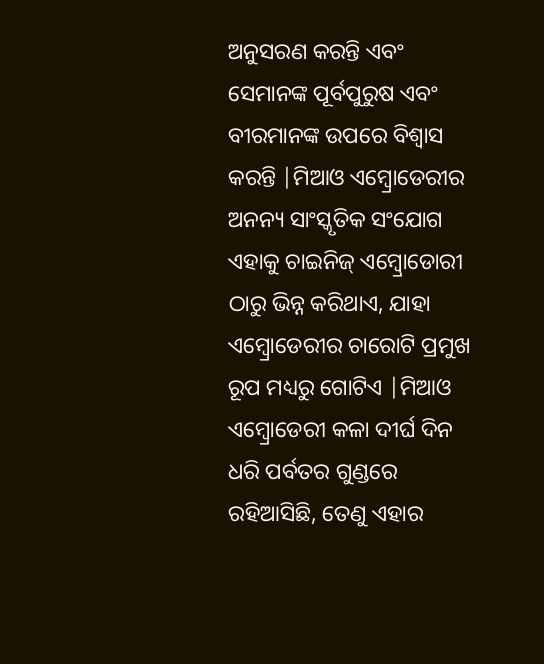ଅନୁସରଣ କରନ୍ତି ଏବଂ ସେମାନଙ୍କ ପୂର୍ବପୁରୁଷ ଏବଂ ବୀରମାନଙ୍କ ଉପରେ ବିଶ୍ୱାସ କରନ୍ତି |ମିଆଓ ଏମ୍ବ୍ରୋଡେରୀର ଅନନ୍ୟ ସାଂସ୍କୃତିକ ସଂଯୋଗ ଏହାକୁ ଚାଇନିଜ୍ ଏମ୍ବ୍ରୋଡୋରୀ ଠାରୁ ଭିନ୍ନ କରିଥାଏ, ଯାହା ଏମ୍ବ୍ରୋଡେରୀର ଚାରୋଟି ପ୍ରମୁଖ ରୂପ ମଧ୍ୟରୁ ଗୋଟିଏ |ମିଆଓ ଏମ୍ବ୍ରୋଡେରୀ କଳା ଦୀର୍ଘ ଦିନ ଧରି ପର୍ବତର ଗୁଣ୍ଡରେ ରହିଆସିଛି, ତେଣୁ ଏହାର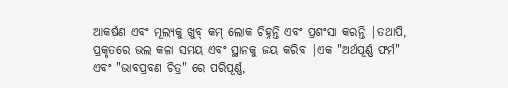ଆକର୍ଷଣ ଏବଂ ମୂଲ୍ୟକୁ ଖୁବ୍ କମ୍ ଲୋକ ଚିହ୍ନନ୍ତି ଏବଂ ପ୍ରଶଂସା କରନ୍ତି |ତଥାପି, ପ୍ରକୃତରେ ଭଲ କଳା ସମୟ ଏବଂ ସ୍ଥାନକୁ ଜୟ କରିବ |ଏକ "ଅର୍ଥପୂର୍ଣ୍ଣ ଫର୍ମ" ଏବଂ "ଭାବପ୍ରବଣ ଚିତ୍ର" ରେ ପରିପୂର୍ଣ୍ଣ,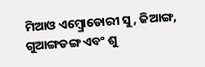ମିଆଓ ଏମ୍ବ୍ରୋଡୋରୀ ସୁ, ଜିଆଙ୍ଗ, ଗୁଆଙ୍ଗଡଙ୍ଗ ଏବଂ ଶୁ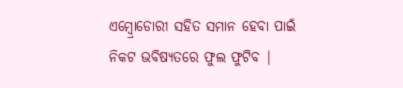ଏମ୍ବ୍ରୋଡୋରୀ ସହିତ ସମାନ ହେବା ପାଇଁ ନିକଟ ଭବିଷ୍ୟତରେ ଫୁଲ ଫୁଟିବ |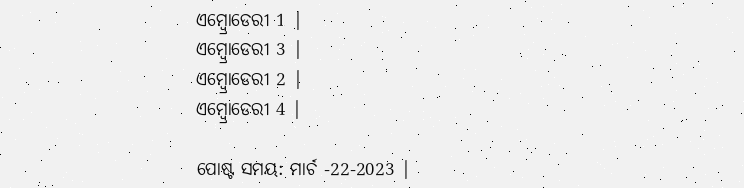ଏମ୍ବ୍ରୋଡେରୀ 1 |
ଏମ୍ବ୍ରୋଡେରୀ 3 |
ଏମ୍ବ୍ରୋଡେରୀ 2 |
ଏମ୍ବ୍ରୋଡେରୀ 4 |

ପୋଷ୍ଟ ସମୟ: ମାର୍ଚ -22-2023 |